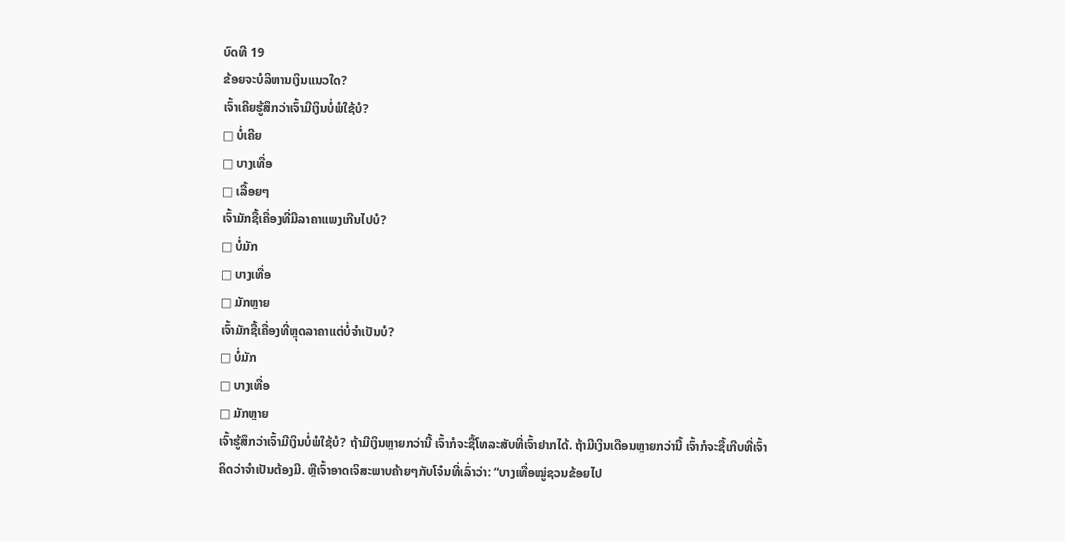ບົດທີ 19
ຂ້ອຍຈະບໍລິຫານເງິນແນວໃດ?
ເຈົ້າເຄີຍຮູ້ສຶກວ່າເຈົ້າມີເງິນບໍ່ພໍໃຊ້ບໍ?
□ ບໍ່ເຄີຍ
□ ບາງເທື່ອ
□ ເລື້ອຍໆ
ເຈົ້າມັກຊື້ເຄື່ອງທີ່ມີລາຄາແພງເກີນໄປບໍ?
□ ບໍ່ມັກ
□ ບາງເທື່ອ
□ ມັກຫຼາຍ
ເຈົ້າມັກຊື້ເຄື່ອງທີ່ຫຼຸດລາຄາແຕ່ບໍ່ຈຳເປັນບໍ?
□ ບໍ່ມັກ
□ ບາງເທື່ອ
□ ມັກຫຼາຍ
ເຈົ້າຮູ້ສຶກວ່າເຈົ້າມີເງິນບໍ່ພໍໃຊ້ບໍ? ຖ້າມີເງິນຫຼາຍກວ່ານີ້ ເຈົ້າກໍຈະຊື້ໂທລະສັບທີ່ເຈົ້າຢາກໄດ້. ຖ້າມີເງິນເດືອນຫຼາຍກວ່ານີ້ ເຈົ້າກໍຈະຊື້ເກີບທີ່ເຈົ້າຄິດວ່າຈຳເປັນຕ້ອງມີ. ຫຼືເຈົ້າອາດເຈິສະພາບຄ້າຍໆກັບໂຈ໋ນທີ່ເລົ່າວ່າ: “ບາງເທື່ອໝູ່ຊວນຂ້ອຍໄປ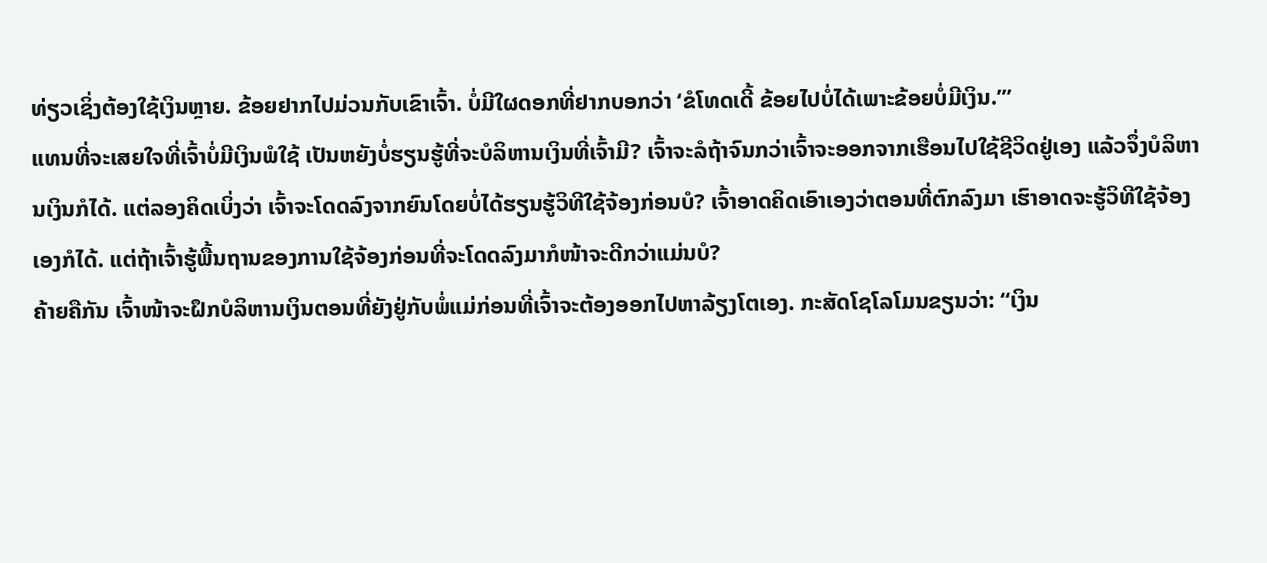ທ່ຽວເຊິ່ງຕ້ອງໃຊ້ເງິນຫຼາຍ. ຂ້ອຍຢາກໄປມ່ວນກັບເຂົາເຈົ້າ. ບໍ່ມີໃຜດອກທີ່ຢາກບອກວ່າ ‘ຂໍໂທດເດີ້ ຂ້ອຍໄປບໍ່ໄດ້ເພາະຂ້ອຍບໍ່ມີເງິນ.’”
ແທນທີ່ຈະເສຍໃຈທີ່ເຈົ້າບໍ່ມີເງິນພໍໃຊ້ ເປັນຫຍັງບໍ່ຮຽນຮູ້ທີ່ຈະບໍລິຫານເງິນທີ່ເຈົ້າມີ? ເຈົ້າຈະລໍຖ້າຈົນກວ່າເຈົ້າຈະອອກຈາກເຮືອນໄປໃຊ້ຊີວິດຢູ່ເອງ ແລ້ວຈຶ່ງບໍລິຫານເງິນກໍໄດ້. ແຕ່ລອງຄິດເບິ່ງວ່າ ເຈົ້າຈະໂດດລົງຈາກຍົນໂດຍບໍ່ໄດ້ຮຽນຮູ້ວິທີໃຊ້ຈ້ອງກ່ອນບໍ? ເຈົ້າອາດຄິດເອົາເອງວ່າຕອນທີ່ຕົກລົງມາ ເຮົາອາດຈະຮູ້ວິທີໃຊ້ຈ້ອງເອງກໍໄດ້. ແຕ່ຖ້າເຈົ້າຮູ້ພື້ນຖານຂອງການໃຊ້ຈ້ອງກ່ອນທີ່ຈະໂດດລົງມາກໍໜ້າຈະດີກວ່າແມ່ນບໍ?
ຄ້າຍຄືກັນ ເຈົ້າໜ້າຈະຝຶກບໍລິຫານເງິນຕອນທີ່ຍັງຢູ່ກັບພໍ່ແມ່ກ່ອນທີ່ເຈົ້າຈະຕ້ອງອອກໄປຫາລ້ຽງໂຕເອງ. ກະສັດໂຊໂລໂມນຂຽນວ່າ: “ເງິນ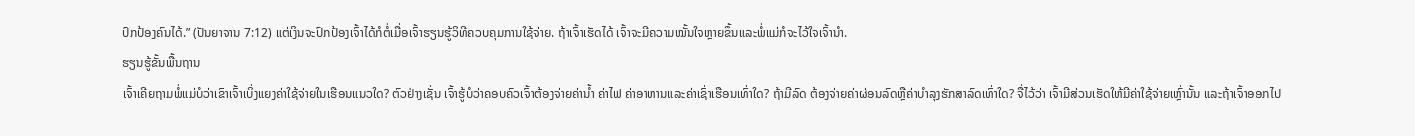ປົກປ້ອງຄົນໄດ້.” (ປັນຍາຈານ 7:12) ແຕ່ເງິນຈະປົກປ້ອງເຈົ້າໄດ້ກໍຕໍ່ເມື່ອເຈົ້າຮຽນຮູ້ວິທີຄວບຄຸມການໃຊ້ຈ່າຍ. ຖ້າເຈົ້າເຮັດໄດ້ ເຈົ້າຈະມີຄວາມໝັ້ນໃຈຫຼາຍຂຶ້ນແລະພໍ່ແມ່ກໍຈະໄວ້ໃຈເຈົ້ານຳ.
ຮຽນຮູ້ຂັ້ນພື້ນຖານ
ເຈົ້າເຄີຍຖາມພໍ່ແມ່ບໍວ່າເຂົາເຈົ້າເບິ່ງແຍງຄ່າໃຊ້ຈ່າຍໃນເຮືອນແນວໃດ? ຕົວຢ່າງເຊັ່ນ ເຈົ້າຮູ້ບໍວ່າຄອບຄົວເຈົ້າຕ້ອງຈ່າຍຄ່ານ້ຳ ຄ່າໄຟ ຄ່າອາຫານແລະຄ່າເຊົ່າເຮືອນເທົ່າໃດ? ຖ້າມີລົດ ຕ້ອງຈ່າຍຄ່າຜ່ອນລົດຫຼືຄ່າບຳລຸງຮັກສາລົດເທົ່າໃດ? ຈື່ໄວ້ວ່າ ເຈົ້າມີສ່ວນເຮັດໃຫ້ມີຄ່າໃຊ້ຈ່າຍເຫຼົ່ານັ້ນ ແລະຖ້າເຈົ້າອອກໄປ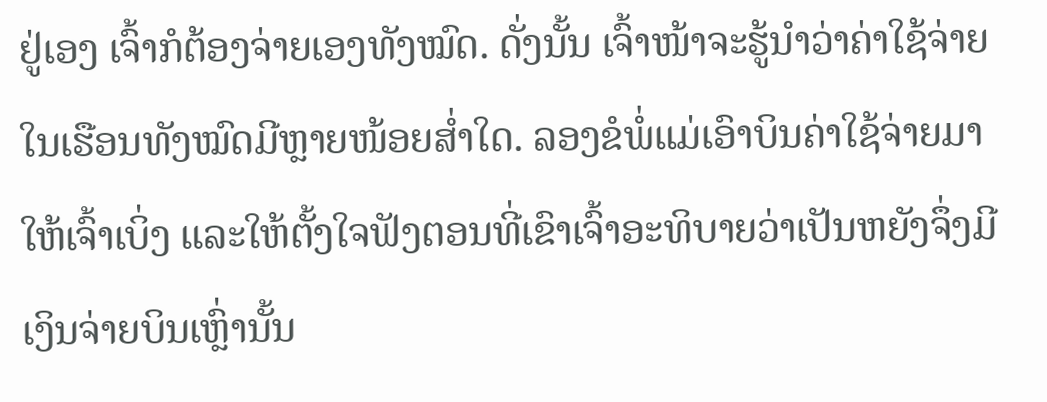ຢູ່ເອງ ເຈົ້າກໍຕ້ອງຈ່າຍເອງທັງໝົດ. ດັ່ງນັ້ນ ເຈົ້າໜ້າຈະຮູ້ນຳວ່າຄ່າໃຊ້ຈ່າຍໃນເຮືອນທັງໝົດມີຫຼາຍໜ້ອຍສ່ຳໃດ. ລອງຂໍພໍ່ແມ່ເອົາບິນຄ່າໃຊ້ຈ່າຍມາໃຫ້ເຈົ້າເບິ່ງ ແລະໃຫ້ຕັ້ງໃຈຟັງຕອນທີ່ເຂົາເຈົ້າອະທິບາຍວ່າເປັນຫຍັງຈຶ່ງມີເງິນຈ່າຍບິນເຫຼົ່ານັ້ນ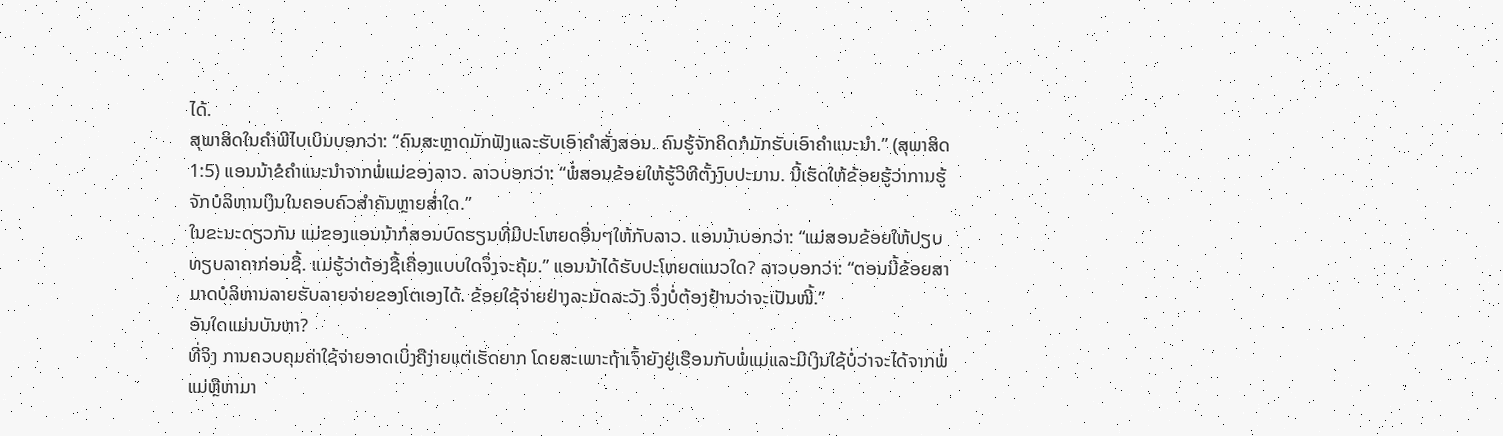ໄດ້.
ສຸພາສິດໃນຄຳພີໄບເບິນບອກວ່າ: “ຄົນສະຫຼາດມັກຟັງແລະຮັບເອົາຄຳສັ່ງສອນ. ຄົນຮູ້ຈັກຄິດກໍມັກຮັບເອົາຄຳແນະນຳ.” (ສຸພາສິດ 1:5) ແອນນ້າຂໍຄຳແນະນຳຈາກພໍ່ແມ່ຂອງລາວ. ລາວບອກວ່າ: “ພໍ່ສອນຂ້ອຍໃຫ້ຮູ້ວິທີຕັ້ງງົບປະມານ. ນີ້ເຮັດໃຫ້ຂ້ອຍຮູ້ວ່າການຮູ້ຈັກບໍລິຫານເງິນໃນຄອບຄົວສຳຄັນຫຼາຍສ່ຳໃດ.”
ໃນຂະນະດຽວກັນ ແມ່ຂອງແອນນ້າກໍສອນບົດຮຽນທີ່ມີປະໂຫຍດອື່ນໆໃຫ້ກັບລາວ. ແອນນ້າບອກວ່າ: “ແມ່ສອນຂ້ອຍໃຫ້ປຽບທຽບລາຄາກ່ອນຊື້. ແມ່ຮູ້ວ່າຕ້ອງຊື້ເຄື່ອງແບບໃດຈຶ່ງຈະຄຸ້ມ.” ແອນນ້າໄດ້ຮັບປະໂຫຍດແນວໃດ? ລາວບອກວ່າ: “ຕອນນີ້ຂ້ອຍສາມາດບໍລິຫານລາຍຮັບລາຍຈ່າຍຂອງໂຕເອງໄດ້. ຂ້ອຍໃຊ້ຈ່າຍຢ່າງລະມັດລະວັງ ຈຶ່ງບໍ່ຕ້ອງຢ້ານວ່າຈະເປັນໜີ້.”
ອັນໃດແມ່ນບັນຫາ?
ທີ່ຈິງ ການຄວບຄຸມຄ່າໃຊ້ຈ່າຍອາດເບິ່ງຄືງ່າຍແຕ່ເຮັດຍາກ ໂດຍສະເພາະຖ້າເຈົ້າຍັງຢູ່ເຮືອນກັບພໍ່ແມ່ແລະມີເງິນໃຊ້ບໍ່ວ່າຈະໄດ້ຈາກພໍ່ແມ່ຫຼືຫາມາ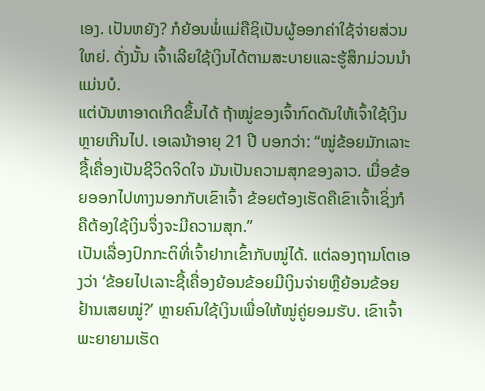ເອງ. ເປັນຫຍັງ? ກໍຍ້ອນພໍ່ແມ່ຄືຊິເປັນຜູ້ອອກຄ່າໃຊ້ຈ່າຍສ່ວນໃຫຍ່. ດັ່ງນັ້ນ ເຈົ້າເລີຍໃຊ້ເງິນໄດ້ຕາມສະບາຍແລະຮູ້ສຶກມ່ວນນຳແມ່ນບໍ.
ແຕ່ບັນຫາອາດເກີດຂຶ້ນໄດ້ ຖ້າໝູ່ຂອງເຈົ້າກົດດັນໃຫ້ເຈົ້າໃຊ້ເງິນຫຼາຍເກີນໄປ. ເອເລນ້າອາຍຸ 21 ປີ ບອກວ່າ: “ໝູ່ຂ້ອຍມັກເລາະຊື້ເຄື່ອງເປັນຊີວິດຈິດໃຈ ມັນເປັນຄວາມສຸກຂອງລາວ. ເມື່ອຂ້ອຍອອກໄປທາງນອກກັບເຂົາເຈົ້າ ຂ້ອຍຕ້ອງເຮັດຄືເຂົາເຈົ້າເຊິ່ງກໍຄືຕ້ອງໃຊ້ເງິນຈຶ່ງຈະມີຄວາມສຸກ.”
ເປັນເລື່ອງປົກກະຕິທີ່ເຈົ້າຢາກເຂົ້າກັບໝູ່ໄດ້. ແຕ່ລອງຖາມໂຕເອງວ່າ ‘ຂ້ອຍໄປເລາະຊື້ເຄື່ອງຍ້ອນຂ້ອຍມີເງິນຈ່າຍຫຼືຍ້ອນຂ້ອຍຢ້ານເສຍໝູ່?’ ຫຼາຍຄົນໃຊ້ເງິນເພື່ອໃຫ້ໝູ່ຄູ່ຍອມຮັບ. ເຂົາເຈົ້າພະຍາຍາມເຮັດ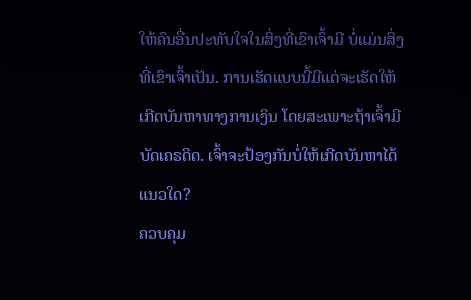ໃຫ້ຄົນອື່ນປະທັບໃຈໃນສິ່ງທີ່ເຂົາເຈົ້າມີ ບໍ່ແມ່ນສິ່ງທີ່ເຂົາເຈົ້າເປັນ. ການເຮັດແບບນີ້ມີແຕ່ຈະເຮັດໃຫ້ເກີດບັນຫາທາງການເງິນ ໂດຍສະເພາະຖ້າເຈົ້າມີບັດເຄຣດິດ. ເຈົ້າຈະປ້ອງກັນບໍ່ໃຫ້ເກີດບັນຫາໄດ້ແນວໃດ?
ຄວບຄຸມ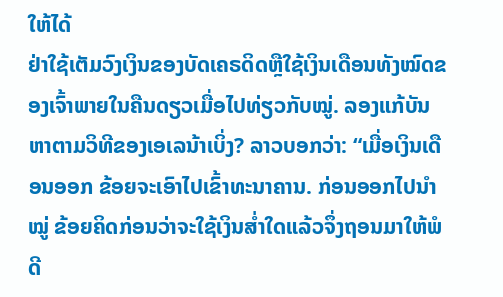ໃຫ້ໄດ້
ຢ່າໃຊ້ເຕັມວົງເງິນຂອງບັດເຄຣດິດຫຼືໃຊ້ເງິນເດືອນທັງໝົດຂອງເຈົ້າພາຍໃນຄືນດຽວເມື່ອໄປທ່ຽວກັບໝູ່. ລອງແກ້ບັນຫາຕາມວິທີຂອງເອເລນ້າເບິ່ງ? ລາວບອກວ່າ: “ເມື່ອເງິນເດືອນອອກ ຂ້ອຍຈະເອົາໄປເຂົ້າທະນາຄານ. ກ່ອນອອກໄປນຳໝູ່ ຂ້ອຍຄິດກ່ອນວ່າຈະໃຊ້ເງິນສ່ຳໃດແລ້ວຈຶ່ງຖອນມາໃຫ້ພໍດີ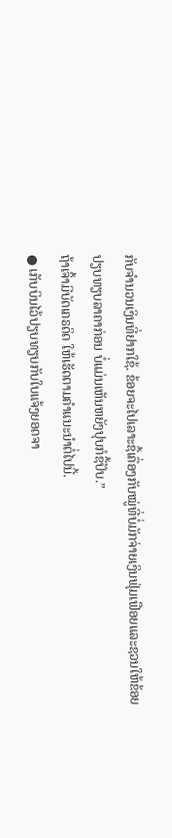ກັບຈຳນວນເງິນທີ່ຢາກໃຊ້. ຂ້ອຍຈະໄປເລາະຊື້ເຄື່ອງກັບໝູ່ທີ່ບໍ່ມັກຈ່າຍເງິນຟຸ່ມເຟືອຍແລະຊວນໃຫ້ຂ້ອຍປຽບທຽບລາຄາກ່ອນ ບໍ່ແມ່ນເຫັນຫຍັງປຸບກໍຊື້ປັບ.”
ຖ້າເຈົ້າມີບັດເຄຣດິດ ໃຫ້ເຮັດຕາມຄຳແນະນຳຕໍ່ໄປນີ້.
● ເກັບບິນໄວ້ປຽບທຽບກັບໃບແຈ້ງຍອດຈາ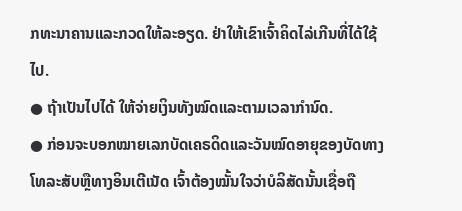ກທະນາຄານແລະກວດໃຫ້ລະອຽດ. ຢ່າໃຫ້ເຂົາເຈົ້າຄິດໄລ່ເກີນທີ່ໄດ້ໃຊ້ໄປ.
● ຖ້າເປັນໄປໄດ້ ໃຫ້ຈ່າຍເງິນທັງໝົດແລະຕາມເວລາກຳນົດ.
● ກ່ອນຈະບອກໝາຍເລກບັດເຄຣດິດແລະວັນໝົດອາຍຸຂອງບັດທາງໂທລະສັບຫຼືທາງອິນເຕີເນັດ ເຈົ້າຕ້ອງໝັ້ນໃຈວ່າບໍລິສັດນັ້ນເຊື່ອຖື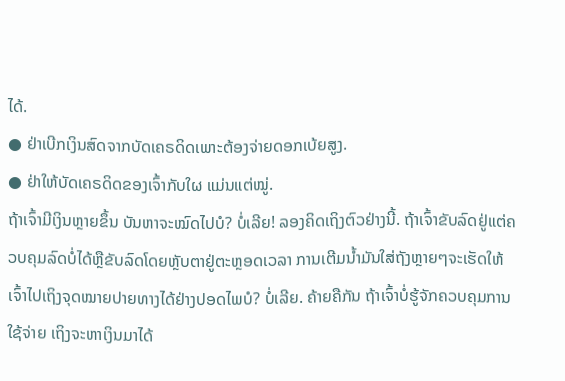ໄດ້.
● ຢ່າເບີກເງິນສົດຈາກບັດເຄຣດິດເພາະຕ້ອງຈ່າຍດອກເບ້ຍສູງ.
● ຢ່າໃຫ້ບັດເຄຣດິດຂອງເຈົ້າກັບໃຜ ແມ່ນແຕ່ໝູ່.
ຖ້າເຈົ້າມີເງິນຫຼາຍຂຶ້ນ ບັນຫາຈະໝົດໄປບໍ? ບໍ່ເລີຍ! ລອງຄິດເຖິງຕົວຢ່າງນີ້. ຖ້າເຈົ້າຂັບລົດຢູ່ແຕ່ຄວບຄຸມລົດບໍ່ໄດ້ຫຼືຂັບລົດໂດຍຫຼັບຕາຢູ່ຕະຫຼອດເວລາ ການເຕີມນ້ຳມັນໃສ່ຖັງຫຼາຍໆຈະເຮັດໃຫ້ເຈົ້າໄປເຖິງຈຸດໝາຍປາຍທາງໄດ້ຢ່າງປອດໄພບໍ? ບໍ່ເລີຍ. ຄ້າຍຄືກັນ ຖ້າເຈົ້າບໍ່ຮູ້ຈັກຄວບຄຸມການໃຊ້ຈ່າຍ ເຖິງຈະຫາເງິນມາໄດ້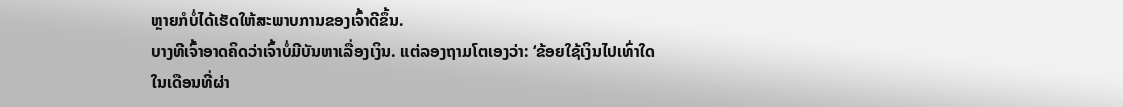ຫຼາຍກໍບໍ່ໄດ້ເຮັດໃຫ້ສະພາບການຂອງເຈົ້າດີຂຶ້ນ.
ບາງທີເຈົ້າອາດຄິດວ່າເຈົ້າບໍ່ມີບັນຫາເລື່ອງເງິນ. ແຕ່ລອງຖາມໂຕເອງວ່າ: ‘ຂ້ອຍໃຊ້ເງິນໄປເທົ່າໃດໃນເດືອນທີ່ຜ່າ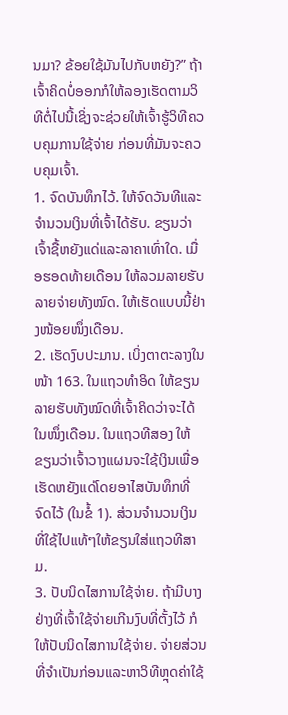ນມາ? ຂ້ອຍໃຊ້ມັນໄປກັບຫຍັງ?” ຖ້າເຈົ້າຄິດບໍ່ອອກກໍໃຫ້ລອງເຮັດຕາມວິທີຕໍ່ໄປນີ້ເຊິ່ງຈະຊ່ວຍໃຫ້ເຈົ້າຮູ້ວິທີຄວບຄຸມການໃຊ້ຈ່າຍ ກ່ອນທີ່ມັນຈະຄວບຄຸມເຈົ້າ.
1. ຈົດບັນທຶກໄວ້. ໃຫ້ຈົດວັນທີແລະຈຳນວນເງິນທີ່ເຈົ້າໄດ້ຮັບ. ຂຽນວ່າເຈົ້າຊື້ຫຍັງແດ່ແລະລາຄາເທົ່າໃດ. ເມື່ອຮອດທ້າຍເດືອນ ໃຫ້ລວມລາຍຮັບລາຍຈ່າຍທັງໝົດ. ໃຫ້ເຮັດແບບນີ້ຢ່າງໜ້ອຍໜຶ່ງເດືອນ.
2. ເຮັດງົບປະມານ. ເບິ່ງຕາຕະລາງໃນໜ້າ 163. ໃນແຖວທຳອິດ ໃຫ້ຂຽນລາຍຮັບທັງໝົດທີ່ເຈົ້າຄິດວ່າຈະໄດ້ໃນໜຶ່ງເດືອນ. ໃນແຖວທີສອງ ໃຫ້ຂຽນວ່າເຈົ້າວາງແຜນຈະໃຊ້ເງິນເພື່ອເຮັດຫຍັງແດ່ໂດຍອາໄສບັນທຶກທີ່ຈົດໄວ້ (ໃນຂໍ້ 1). ສ່ວນຈຳນວນເງິນທີ່ໃຊ້ໄປແທ້ໆໃຫ້ຂຽນໃສ່ແຖວທີສາມ.
3. ປັບນິດໄສການໃຊ້ຈ່າຍ. ຖ້າມີບາງຢ່າງທີ່ເຈົ້າໃຊ້ຈ່າຍເກີນງົບທີ່ຕັ້ງໄວ້ ກໍໃຫ້ປັບນິດໄສການໃຊ້ຈ່າຍ. ຈ່າຍສ່ວນທີ່ຈຳເປັນກ່ອນແລະຫາວິທີຫຼຸດຄ່າໃຊ້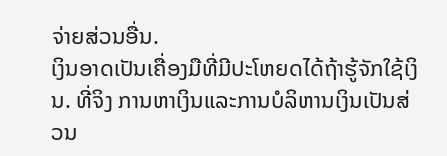ຈ່າຍສ່ວນອື່ນ.
ເງິນອາດເປັນເຄື່ອງມືທີ່ມີປະໂຫຍດໄດ້ຖ້າຮູ້ຈັກໃຊ້ເງິນ. ທີ່ຈິງ ການຫາເງິນແລະການບໍລິຫານເງິນເປັນສ່ວນ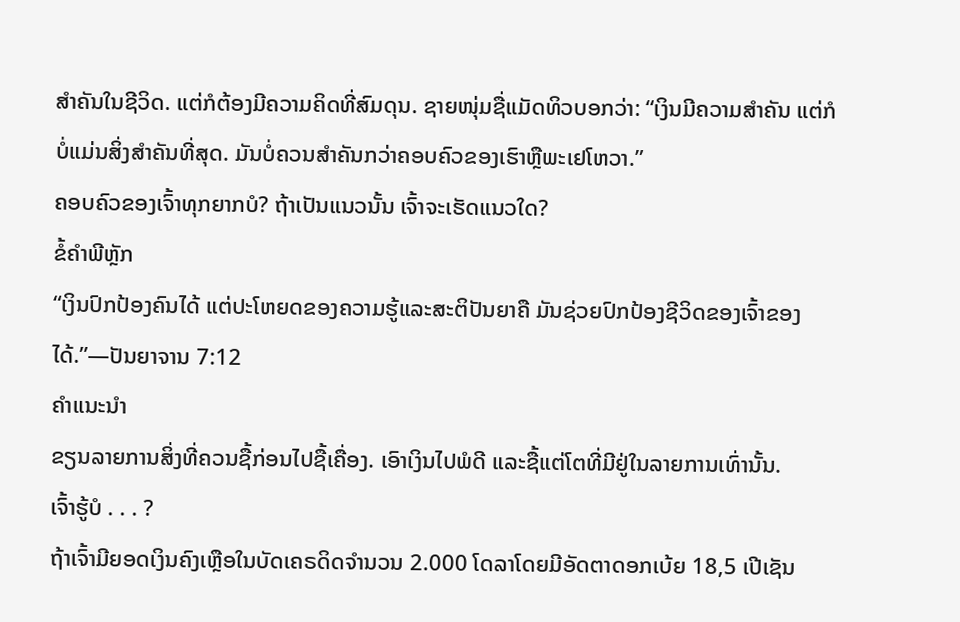ສຳຄັນໃນຊີວິດ. ແຕ່ກໍຕ້ອງມີຄວາມຄິດທີ່ສົມດຸນ. ຊາຍໜຸ່ມຊື່ແມັດທິວບອກວ່າ: “ເງິນມີຄວາມສຳຄັນ ແຕ່ກໍບໍ່ແມ່ນສິ່ງສຳຄັນທີ່ສຸດ. ມັນບໍ່ຄວນສຳຄັນກວ່າຄອບຄົວຂອງເຮົາຫຼືພະເຢໂຫວາ.”
ຄອບຄົວຂອງເຈົ້າທຸກຍາກບໍ? ຖ້າເປັນແນວນັ້ນ ເຈົ້າຈະເຮັດແນວໃດ?
ຂໍ້ຄຳພີຫຼັກ
“ເງິນປົກປ້ອງຄົນໄດ້ ແຕ່ປະໂຫຍດຂອງຄວາມຮູ້ແລະສະຕິປັນຍາຄື ມັນຊ່ວຍປົກປ້ອງຊີວິດຂອງເຈົ້າຂອງໄດ້.”—ປັນຍາຈານ 7:12
ຄຳແນະນຳ
ຂຽນລາຍການສິ່ງທີ່ຄວນຊື້ກ່ອນໄປຊື້ເຄື່ອງ. ເອົາເງິນໄປພໍດີ ແລະຊື້ແຕ່ໂຕທີ່ມີຢູ່ໃນລາຍການເທົ່ານັ້ນ.
ເຈົ້າຮູ້ບໍ . . . ?
ຖ້າເຈົ້າມີຍອດເງິນຄົງເຫຼືອໃນບັດເຄຣດິດຈຳນວນ 2.000 ໂດລາໂດຍມີອັດຕາດອກເບ້ຍ 18,5 ເປີເຊັນ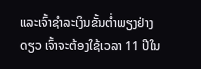ແລະເຈົ້າຊຳລະເງິນຂັ້ນຕ່ຳພຽງຢ່າງດຽວ ເຈົ້າຈະຕ້ອງໃຊ້ເວລາ 11 ປີໃນ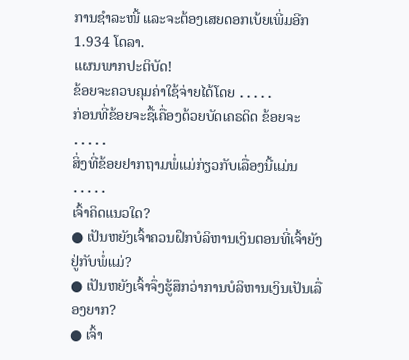ການຊຳລະໜີ້ ແລະຈະຕ້ອງເສຍດອກເບ້ຍເພີ່ມອີກ 1.934 ໂດລາ.
ແຜນພາກປະຕິບັດ!
ຂ້ອຍຈະຄວບຄຸມຄ່າໃຊ້ຈ່າຍໄດ້ໂດຍ ․․․․․
ກ່ອນທີ່ຂ້ອຍຈະຊື້ເຄື່ອງດ້ວຍບັດເຄຣດິດ ຂ້ອຍຈະ ․․․․․
ສິ່ງທີ່ຂ້ອຍຢາກຖາມພໍ່ແມ່ກ່ຽວກັບເລື່ອງນີ້ແມ່ນ ․․․․․
ເຈົ້າຄິດແນວໃດ?
● ເປັນຫຍັງເຈົ້າຄວນຝຶກບໍລິຫານເງິນຕອນທີ່ເຈົ້າຍັງຢູ່ກັບພໍ່ແມ່?
● ເປັນຫຍັງເຈົ້າຈຶ່ງຮູ້ສຶກວ່າການບໍລິຫານເງິນເປັນເລື່ອງຍາກ?
● ເຈົ້າ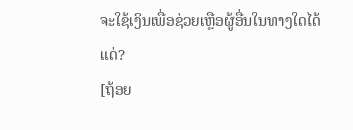ຈະໃຊ້ເງິນເພື່ອຊ່ວຍເຫຼືອຜູ້ອື່ນໃນທາງໃດໄດ້ແດ່?
[ຖ້ອຍ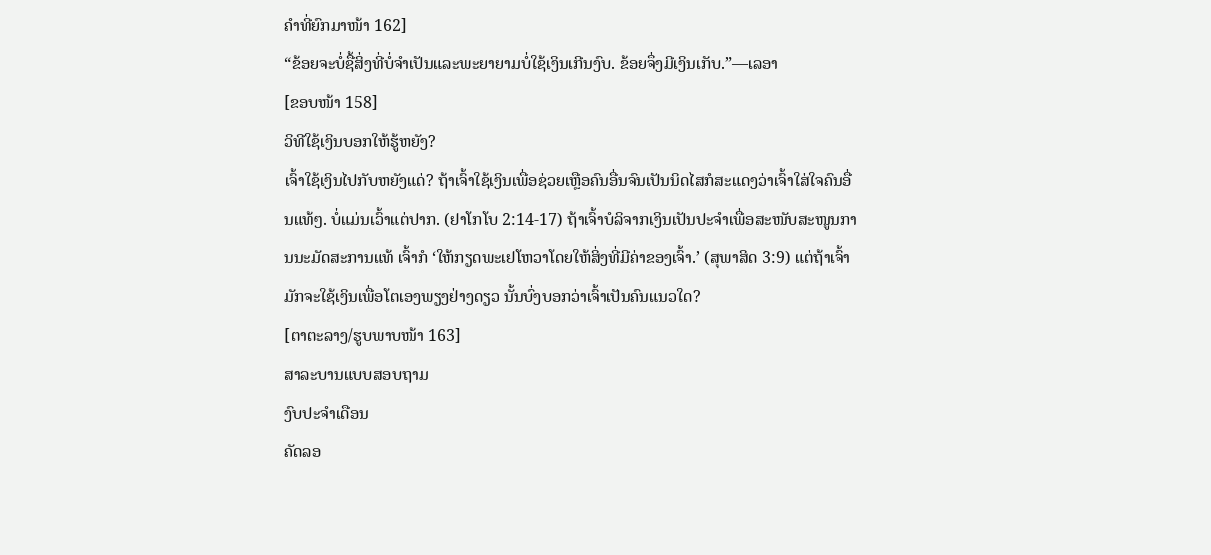ຄຳທີ່ຍົກມາໜ້າ 162]
“ຂ້ອຍຈະບໍ່ຊື້ສິ່ງທີ່ບໍ່ຈຳເປັນແລະພະຍາຍາມບໍ່ໃຊ້ເງິນເກີນງົບ. ຂ້ອຍຈຶ່ງມີເງິນເກັບ.”—ເລອາ
[ຂອບໜ້າ 158]
ວິທີໃຊ້ເງິນບອກໃຫ້ຮູ້ຫຍັງ?
ເຈົ້າໃຊ້ເງິນໄປກັບຫຍັງແດ່? ຖ້າເຈົ້າໃຊ້ເງິນເພື່ອຊ່ວຍເຫຼືອຄົນອື່ນຈົນເປັນນິດໄສກໍສະແດງວ່າເຈົ້າໃສ່ໃຈຄົນອື່ນແທ້ໆ. ບໍ່ແມ່ນເວົ້າແຕ່ປາກ. (ຢາໂກໂບ 2:14-17) ຖ້າເຈົ້າບໍລິຈາກເງິນເປັນປະຈຳເພື່ອສະໜັບສະໜູນການນະມັດສະການແທ້ ເຈົ້າກໍ ‘ໃຫ້ກຽດພະເຢໂຫວາໂດຍໃຫ້ສິ່ງທີ່ມີຄ່າຂອງເຈົ້າ.’ (ສຸພາສິດ 3:9) ແຕ່ຖ້າເຈົ້າມັກຈະໃຊ້ເງິນເພື່ອໂຕເອງພຽງຢ່າງດຽວ ນັ້ນບົ່ງບອກວ່າເຈົ້າເປັນຄົນແນວໃດ?
[ຕາຕະລາງ/ຮູບພາບໜ້າ 163]
ສາລະບານແບບສອບຖາມ
ງົບປະຈຳເດືອນ
ຄັດລອ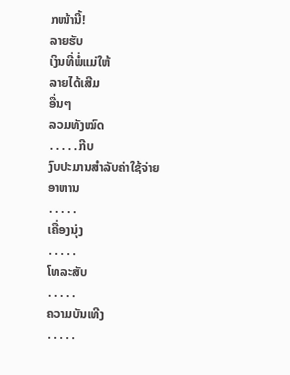ກໜ້ານີ້!
ລາຍຮັບ
ເງິນທີ່ພໍ່ແມ່ໃຫ້
ລາຍໄດ້ເສີມ
ອື່ນໆ
ລວມທັງໝົດ
․․․․․ກີບ
ງົບປະມານສຳລັບຄ່າໃຊ້ຈ່າຍ
ອາຫານ
․․․․․
ເຄື່ອງນຸ່ງ
․․․․․
ໂທລະສັບ
․․․․․
ຄວາມບັນເທີງ
․․․․․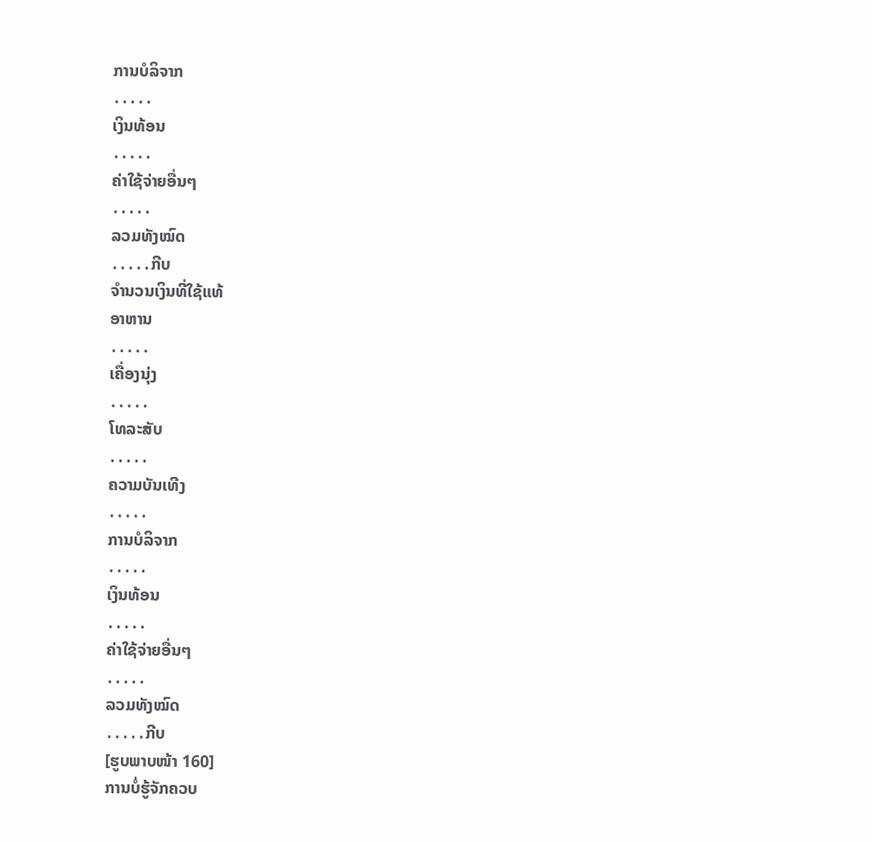ການບໍລິຈາກ
․․․․․
ເງິນທ້ອນ
․․․․․
ຄ່າໃຊ້ຈ່າຍອື່ນໆ
․․․․․
ລວມທັງໝົດ
․․․․․ກີບ
ຈຳນວນເງິນທີ່ໃຊ້ແທ້
ອາຫານ
․․․․․
ເຄື່ອງນຸ່ງ
․․․․․
ໂທລະສັບ
․․․․․
ຄວາມບັນເທີງ
․․․․․
ການບໍລິຈາກ
․․․․․
ເງິນທ້ອນ
․․․․․
ຄ່າໃຊ້ຈ່າຍອື່ນໆ
․․․․․
ລວມທັງໝົດ
․․․․․ກີບ
[ຮູບພາບໜ້າ 160]
ການບໍ່ຮູ້ຈັກຄວບ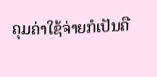ຄຸມຄ່າໃຊ້ຈ່າຍກໍເປັນຄື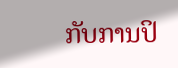ກັບການປິ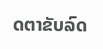ດຕາຂັບລົດ